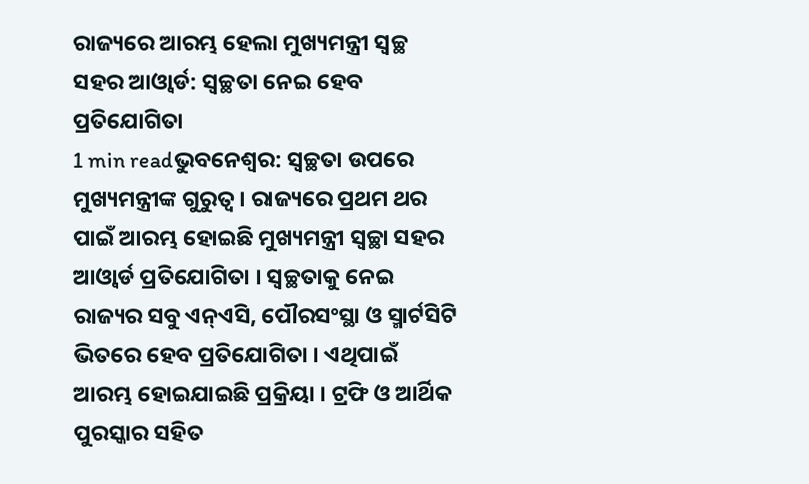ରାଜ୍ୟରେ ଆରମ୍ଭ ହେଲା ମୁଖ୍ୟମନ୍ତ୍ରୀ ସ୍ୱଚ୍ଛ ସହର ଆଓ୍ୱାର୍ଡ: ସ୍ୱଚ୍ଛତା ନେଇ ହେବ ପ୍ରତିଯୋଗିତା
1 min readଭୁବନେଶ୍ୱର: ସ୍ୱଚ୍ଛତା ଉପରେ ମୁଖ୍ୟମନ୍ତ୍ରୀଙ୍କ ଗୁରୁତ୍ୱ । ରାଜ୍ୟରେ ପ୍ରଥମ ଥର ପାଇଁ ଆରମ୍ଭ ହୋଇଛି ମୁଖ୍ୟମନ୍ତ୍ରୀ ସ୍ୱଚ୍ଛା ସହର ଆଓ୍ୱାର୍ଡ ପ୍ରତିଯୋଗିତା । ସ୍ୱଚ୍ଛତାକୁ ନେଇ ରାଜ୍ୟର ସବୁ ଏନ୍ଏସି, ପୌରସଂସ୍ଥା ଓ ସ୍ମାର୍ଟସିଟି ଭିତରେ ହେବ ପ୍ରତିଯୋଗିତା । ଏଥିପାଇଁ ଆରମ୍ଭ ହୋଇଯାଇଛି ପ୍ରକ୍ରିୟା । ଟ୍ରଫି ଓ ଆର୍ଥିକ ପୁରସ୍କାର ସହିତ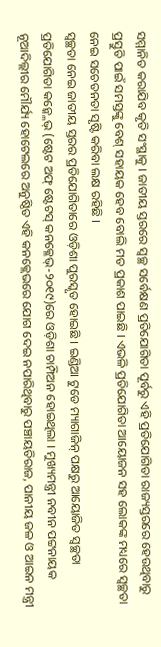ସମ୍ମାନିତ କରାଯିବ କୃତି ସଂସ୍ଥାକୁ । ଜାତୀୟ ସ୍ତରରେ ସ୍ୱଚ୍ଛ ସର୍ବେକ୍ଷଣ ପ୍ରତିଯୋଗିତା ପୂର୍ବରୁ ଏହି ପ୍ରତିଯୋଗିତା ରାଜ୍ୟସ୍ତରରେ ହେଉଥିବାରୁ ପ୍ରସ୍ତୁତି ପାଇଁ ସମସ୍ତଙ୍କୁ ବେଶ୍ ସହାୟକ ହେବ ବୋଲି ମତ ପ୍ରକାଶ ପାଇଛି । ଏଭଳି ପ୍ରତିଯୋଗିତା ଆୟୋଜନ ସହ ଲୋକଙ୍କ ମଧ୍ୟରେ ସ୍ୱଚ୍ଛତା ନେଇ ସଚେତନତା ସୃଷ୍ଟି କରିବା ଲକ୍ଷ ରହିଛି ।
ସ୍ୱଚ୍ଛତା ନେଇ ଜାତୀୟ ସ୍ତରର ପ୍ରତିଯୋଗିତାରେ ଓଡ଼ିଶା ପୁରସ୍କୃତ ହୋଇଛି । ଇଣ୍ଡିଆ ଟୁଡେ ମ୍ୟାଗାଜିନ୍ ପକ୍ଷରୁ ଆୟୋଜିତ ସ୍ୱଚ୍ଛତା ପ୍ରତିଯୋଗିତା କନ୍କ୍ଳେଭ୍ (ଷ୍ଟେଟ ଅଫ୍ ଷ୍ଟେଟସ୍ କନକ୍ଳେଭ୍-୨୦୧୯)ରେ ଓଡ଼ିଶା ଚାମ୍ପିଅନ ହୋଇଥିଲା । ମୁଖ୍ୟମନ୍ତ୍ରୀ ନବୀନ ପଟ୍ଟନାୟକ ନୂଆଦିଲ୍ଲୀର ମୌର୍ଯ୍ୟ ହୋଟେଲରେ ଅନୁଷ୍ଠିତ ଏହି କନକ୍ଲେଭରେ ଯୋଗ ଦେଇ ନପାରିଥିବାରୁ ପଞ୍ଚାୟତିରାଜ, ପାନୀୟ ଜଳ ଓ ଆଇନ ମନ୍ତ୍ରୀ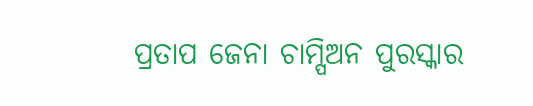ପ୍ରତାପ ଜେନା ଚାମ୍ପିଅନ ପୁରସ୍କାର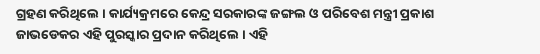ଗ୍ରହଣ କରିଥିଲେ । କାର୍ଯ୍ୟକ୍ରମରେ କେନ୍ଦ୍ର ସରକାରଙ୍କ ଜଙ୍ଗଲ ଓ ପରିବେଶ ମନ୍ତ୍ରୀ ପ୍ରକାଶ ଜାଭଡେକର ଏହି ପୁରସ୍କାର ପ୍ରଦାନ କରିଥିଲେ । ଏହି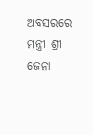ଅବସରରେ ମନ୍ତ୍ରୀ ଶ୍ରୀ ଜେନା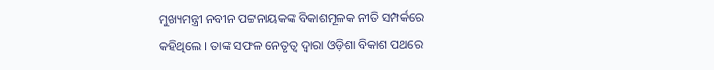ମୁଖ୍ୟମନ୍ତ୍ରୀ ନବୀନ ପଟ୍ଟନାୟକଙ୍କ ବିକାଶମୂଳକ ନୀତି ସମ୍ପର୍କରେ କହିଥିଲେ । ତାଙ୍କ ସଫଳ ନେତୃତ୍ୱ ଦ୍ୱାରା ଓଡ଼ିଶା ବିକାଶ ପଥରେ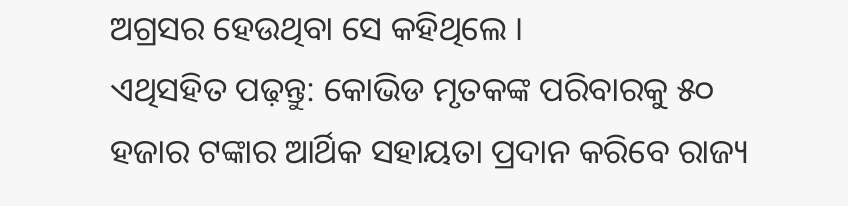ଅଗ୍ରସର ହେଉଥିବା ସେ କହିଥିଲେ ।
ଏଥିସହିତ ପଢ଼ନ୍ତୁ: କୋଭିଡ ମୃତକଙ୍କ ପରିବାରକୁ ୫୦ ହଜାର ଟଙ୍କାର ଆର୍ଥିକ ସହାୟତା ପ୍ରଦାନ କରିବେ ରାଜ୍ୟ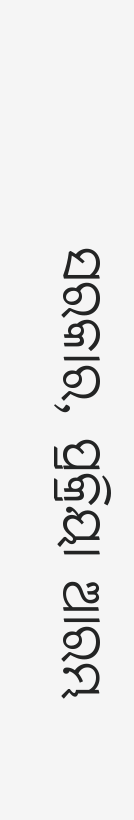ସରକାର, ପ୍ରକ୍ରିୟା ଆରମ୍ଭ